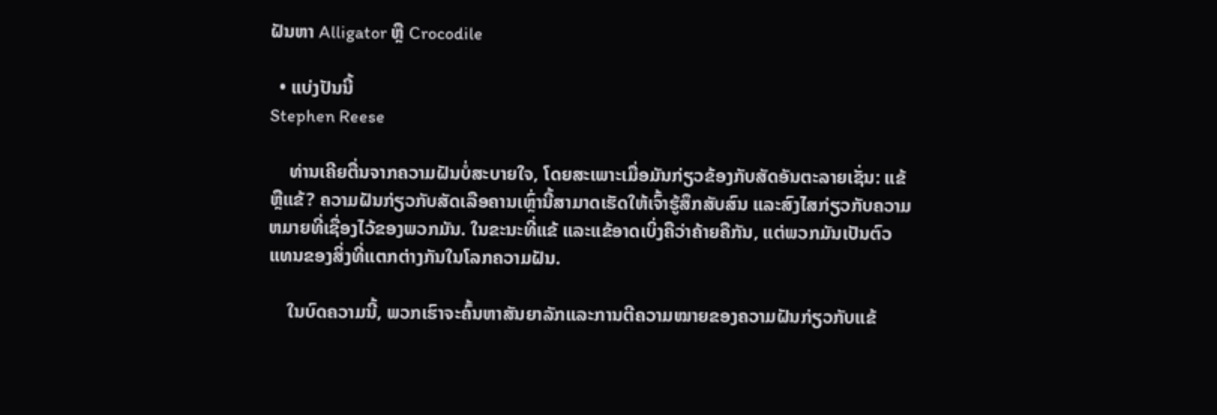ຝັນຫາ Alligator ຫຼື Crocodile

  • ແບ່ງປັນນີ້
Stephen Reese

    ທ່ານເຄີຍຕື່ນຈາກຄວາມຝັນບໍ່ສະບາຍໃຈ, ໂດຍສະເພາະເມື່ອມັນກ່ຽວຂ້ອງກັບສັດອັນຕະລາຍເຊັ່ນ: ແຂ້ ຫຼືແຂ້? ຄວາມຝັນກ່ຽວກັບສັດເລືອຄານເຫຼົ່ານີ້ສາມາດເຮັດໃຫ້ເຈົ້າຮູ້ສຶກສັບສົນ ແລະສົງໄສກ່ຽວກັບຄວາມຫມາຍທີ່ເຊື່ອງໄວ້ຂອງພວກມັນ. ໃນຂະນະທີ່ແຂ້ ແລະແຂ້ອາດເບິ່ງຄືວ່າຄ້າຍຄືກັນ, ແຕ່ພວກມັນເປັນຕົວແທນຂອງສິ່ງທີ່ແຕກຕ່າງກັນໃນໂລກຄວາມຝັນ.

    ໃນບົດຄວາມນີ້, ພວກເຮົາຈະຄົ້ນຫາສັນຍາລັກແລະການຕີຄວາມໝາຍຂອງຄວາມຝັນກ່ຽວກັບແຂ້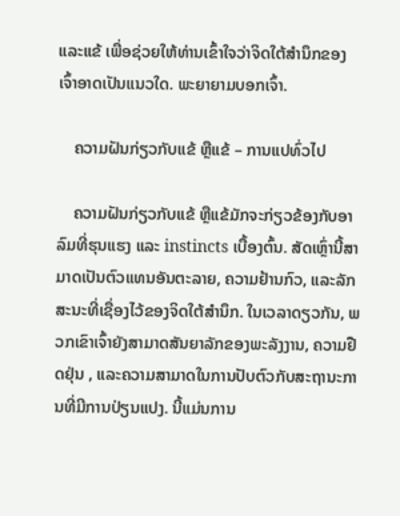ແລະແຂ້ ເພື່ອຊ່ວຍໃຫ້ທ່ານເຂົ້າໃຈວ່າຈິດໃຕ້ສຳນຶກຂອງເຈົ້າອາດເປັນແນວໃດ. ພະຍາຍາມບອກເຈົ້າ.

    ຄວາມຝັນກ່ຽວກັບແຂ້ ຫຼືແຂ້ – ການແປທົ່ວໄປ

    ຄວາມຝັນກ່ຽວກັບແຂ້ ຫຼືແຂ້ມັກຈະກ່ຽວຂ້ອງກັບອາລົມທີ່ຮຸນແຮງ ແລະ instincts ເບື້ອງຕົ້ນ. ສັດເຫຼົ່ານີ້ສາມາດເປັນຕົວແທນອັນຕະລາຍ, ຄວາມຢ້ານກົວ, ແລະລັກສະນະທີ່ເຊື່ອງໄວ້ຂອງຈິດໃຕ້ສໍານຶກ. ໃນເວລາດຽວກັນ, ພວກເຂົາເຈົ້າຍັງສາມາດສັນຍາລັກຂອງພະລັງງານ, ຄວາມຢືດຢຸ່ນ , ແລະຄວາມສາມາດໃນການປັບຕົວກັບສະຖານະການທີ່ມີການປ່ຽນແປງ. ນີ້ແມ່ນການ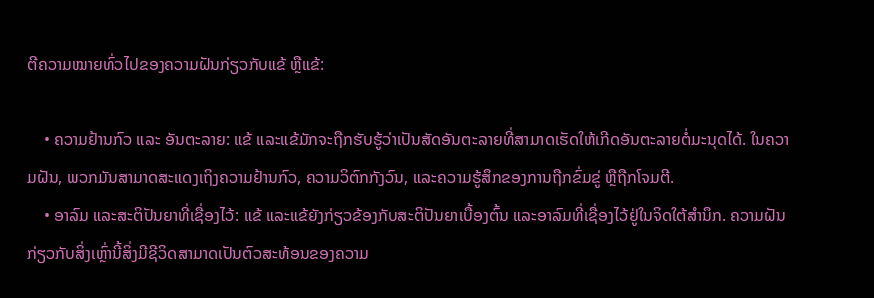ຕີຄວາມໝາຍທົ່ວໄປຂອງຄວາມຝັນກ່ຽວກັບແຂ້ ຫຼືແຂ້:

    • ຄວາມຢ້ານກົວ ແລະ ອັນຕະລາຍ: ແຂ້ ແລະແຂ້ມັກຈະຖືກຮັບຮູ້ວ່າເປັນສັດອັນຕະລາຍທີ່ສາມາດເຮັດໃຫ້ເກີດອັນຕະລາຍຕໍ່ມະນຸດໄດ້. ໃນຄວາມຝັນ, ພວກມັນສາມາດສະແດງເຖິງຄວາມຢ້ານກົວ, ຄວາມວິຕົກກັງວົນ, ແລະຄວາມຮູ້ສຶກຂອງການຖືກຂົ່ມຂູ່ ຫຼືຖືກໂຈມຕີ.
    • ອາລົມ ແລະສະຕິປັນຍາທີ່ເຊື່ອງໄວ້: ແຂ້ ແລະແຂ້ຍັງກ່ຽວຂ້ອງກັບສະຕິປັນຍາເບື້ອງຕົ້ນ ແລະອາລົມທີ່ເຊື່ອງໄວ້ຢູ່ໃນຈິດໃຕ້ສຳນຶກ. ຄວາມຝັນກ່ຽວກັບສິ່ງເຫຼົ່ານີ້ສິ່ງມີຊີວິດສາມາດເປັນຕົວສະທ້ອນຂອງຄວາມ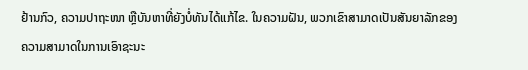ຢ້ານກົວ, ຄວາມປາຖະໜາ ຫຼືບັນຫາທີ່ຍັງບໍ່ທັນໄດ້ແກ້ໄຂ. ໃນຄວາມຝັນ, ພວກເຂົາສາມາດເປັນສັນຍາລັກຂອງຄວາມສາມາດໃນການເອົາຊະນະ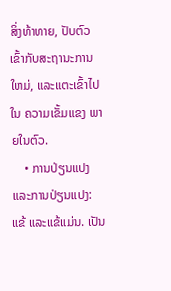ສິ່ງທ້າທາຍ, ປັບຕົວເຂົ້າກັບສະຖານະການໃຫມ່, ແລະແຕະເຂົ້າໄປໃນ ຄວາມເຂັ້ມແຂງ ພາຍໃນຕົວ.
    • ການປ່ຽນແປງ ແລະການປ່ຽນແປງ: ແຂ້ ແລະແຂ້ແມ່ນ. ເປັນ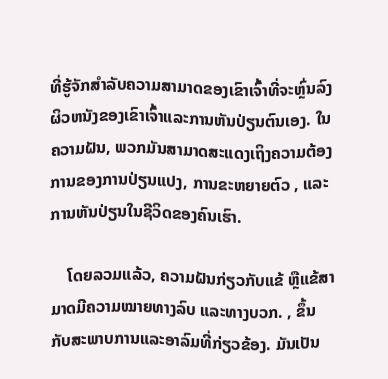ທີ່ຮູ້ຈັກສໍາລັບຄວາມສາມາດຂອງເຂົາເຈົ້າທີ່ຈະຫຼົ່ນລົງຜິວຫນັງຂອງເຂົາເຈົ້າແລະການຫັນປ່ຽນຕົນເອງ. ໃນຄວາມຝັນ, ພວກມັນສາມາດສະແດງເຖິງຄວາມຕ້ອງການຂອງການປ່ຽນແປງ, ການຂະຫຍາຍຕົວ , ແລະການຫັນປ່ຽນໃນຊີວິດຂອງຄົນເຮົາ.

    ໂດຍລວມແລ້ວ, ຄວາມຝັນກ່ຽວກັບແຂ້ ຫຼືແຂ້ສາມາດມີຄວາມໝາຍທາງລົບ ແລະທາງບວກ. , ຂຶ້ນກັບສະພາບການແລະອາລົມທີ່ກ່ຽວຂ້ອງ. ມັນເປັນ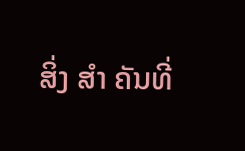ສິ່ງ ສຳ ຄັນທີ່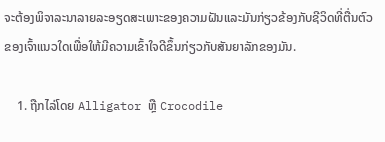ຈະຕ້ອງພິຈາລະນາລາຍລະອຽດສະເພາະຂອງຄວາມຝັນແລະມັນກ່ຽວຂ້ອງກັບຊີວິດທີ່ຕື່ນຕົວຂອງເຈົ້າແນວໃດເພື່ອໃຫ້ມີຄວາມເຂົ້າໃຈດີຂຶ້ນກ່ຽວກັບສັນຍາລັກຂອງມັນ.

    1. ຖືກໄລ່ໂດຍ Alligator ຫຼື Crocodile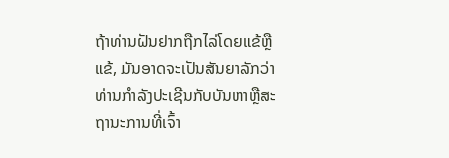ຖ້າທ່ານຝັນຢາກຖືກໄລ່ໂດຍແຂ້ຫຼືແຂ້, ມັນອາດຈະເປັນສັນຍາລັກວ່າທ່ານກໍາລັງປະເຊີນກັບບັນຫາຫຼືສະຖານະການທີ່ເຈົ້າ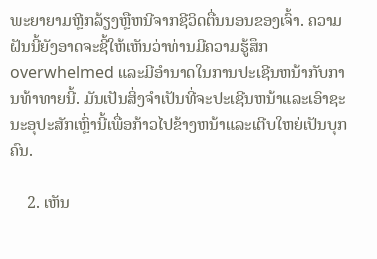ພະຍາຍາມຫຼີກລ້ຽງຫຼືຫນີຈາກຊີວິດຕື່ນນອນຂອງເຈົ້າ. ຄວາມຝັນນີ້ຍັງອາດຈະຊີ້ໃຫ້ເຫັນວ່າທ່ານມີຄວາມຮູ້ສຶກ overwhelmed ແລະມີອໍານາດໃນການປະເຊີນຫນ້າກັບການທ້າທາຍນີ້. ມັນເປັນສິ່ງຈໍາເປັນທີ່ຈະປະເຊີນຫນ້າແລະເອົາຊະນະອຸປະສັກເຫຼົ່ານີ້ເພື່ອກ້າວໄປຂ້າງຫນ້າແລະເຕີບໃຫຍ່ເປັນບຸກຄົນ.

    2. ເຫັນ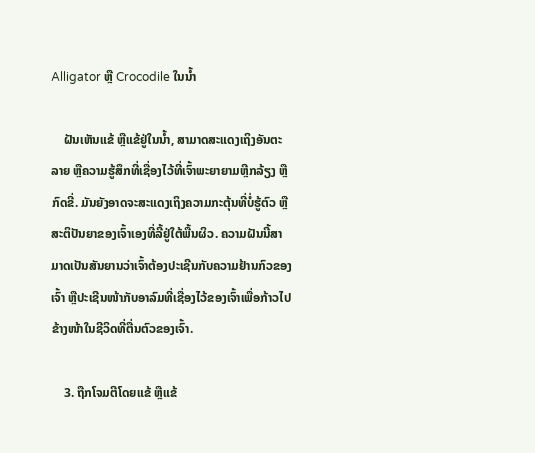Alligator ຫຼື Crocodile ໃນນໍ້າ

    ຝັນເຫັນແຂ້ ຫຼືແຂ້ຢູ່ໃນນໍ້າ, ສາມາດສະແດງເຖິງອັນຕະລາຍ ຫຼືຄວາມຮູ້ສຶກທີ່ເຊື່ອງໄວ້ທີ່ເຈົ້າພະຍາຍາມຫຼີກລ້ຽງ ຫຼືກົດຂີ່. ມັນຍັງອາດຈະສະແດງເຖິງຄວາມກະຕຸ້ນທີ່ບໍ່ຮູ້ຕົວ ຫຼືສະຕິປັນຍາຂອງເຈົ້າເອງທີ່ລີ້ຢູ່ໃຕ້ພື້ນຜິວ. ຄວາມຝັນນີ້ສາມາດເປັນສັນຍານວ່າເຈົ້າຕ້ອງປະເຊີນກັບຄວາມຢ້ານກົວຂອງເຈົ້າ ຫຼືປະເຊີນໜ້າກັບອາລົມທີ່ເຊື່ອງໄວ້ຂອງເຈົ້າເພື່ອກ້າວໄປຂ້າງໜ້າໃນຊີວິດທີ່ຕື່ນຕົວຂອງເຈົ້າ.

    3. ຖືກໂຈມຕີໂດຍແຂ້ ຫຼືແຂ້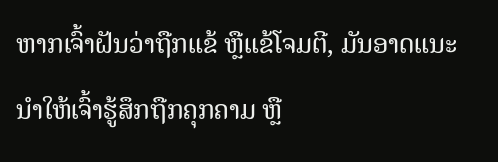ຫາກເຈົ້າຝັນວ່າຖືກແຂ້ ຫຼືແຂ້ໂຈມຕີ, ມັນອາດແນະນຳໃຫ້ເຈົ້າຮູ້ສຶກຖືກຄຸກຄາມ ຫຼື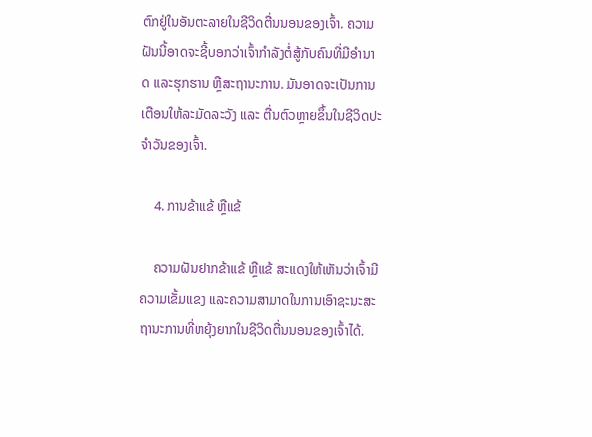ຕົກຢູ່ໃນອັນຕະລາຍໃນຊີວິດຕື່ນນອນຂອງເຈົ້າ. ຄວາມຝັນນີ້ອາດຈະຊີ້ບອກວ່າເຈົ້າກຳລັງຕໍ່ສູ້ກັບຄົນທີ່ມີອຳນາດ ແລະຮຸກຮານ ຫຼືສະຖານະການ. ມັນອາດຈະເປັນການເຕືອນໃຫ້ລະມັດລະວັງ ແລະ ຕື່ນຕົວຫຼາຍຂຶ້ນໃນຊີວິດປະຈຳວັນຂອງເຈົ້າ.

    4. ການຂ້າແຂ້ ຫຼືແຂ້

    ຄວາມຝັນຢາກຂ້າແຂ້ ຫຼືແຂ້ ສະແດງໃຫ້ເຫັນວ່າເຈົ້າມີຄວາມເຂັ້ມແຂງ ແລະຄວາມສາມາດໃນການເອົາຊະນະສະຖານະການທີ່ຫຍຸ້ງຍາກໃນຊີວິດຕື່ນນອນຂອງເຈົ້າໄດ້.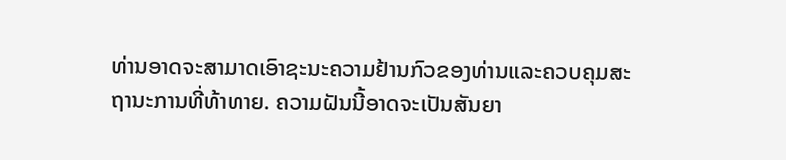ທ່ານອາດຈະສາມາດເອົາຊະນະຄວາມຢ້ານກົວຂອງທ່ານແລະຄວບຄຸມສະຖານະການທີ່ທ້າທາຍ. ຄວາມຝັນນີ້ອາດຈະເປັນສັນຍາ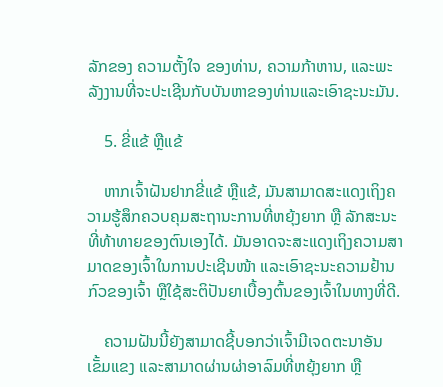ລັກຂອງ ຄວາມຕັ້ງໃຈ ຂອງທ່ານ, ຄວາມກ້າຫານ, ແລະພະລັງງານທີ່ຈະປະເຊີນກັບບັນຫາຂອງທ່ານແລະເອົາຊະນະມັນ.

    5. ຂີ່ແຂ້ ຫຼືແຂ້

    ຫາກເຈົ້າຝັນຢາກຂີ່ແຂ້ ຫຼືແຂ້, ມັນສາມາດສະແດງເຖິງຄວາມຮູ້ສຶກຄວບຄຸມສະຖານະການທີ່ຫຍຸ້ງຍາກ ຫຼື ລັກສະນະທີ່ທ້າທາຍຂອງຕົນເອງໄດ້. ມັນອາດຈະສະແດງເຖິງຄວາມສາມາດຂອງເຈົ້າໃນການປະເຊີນໜ້າ ແລະເອົາຊະນະຄວາມຢ້ານກົວຂອງເຈົ້າ ຫຼືໃຊ້ສະຕິປັນຍາເບື້ອງຕົ້ນຂອງເຈົ້າໃນທາງທີ່ດີ.

    ຄວາມຝັນນີ້ຍັງສາມາດຊີ້ບອກວ່າເຈົ້າມີເຈດຕະນາອັນເຂັ້ມແຂງ ແລະສາມາດຜ່ານຜ່າອາລົມທີ່ຫຍຸ້ງຍາກ ຫຼື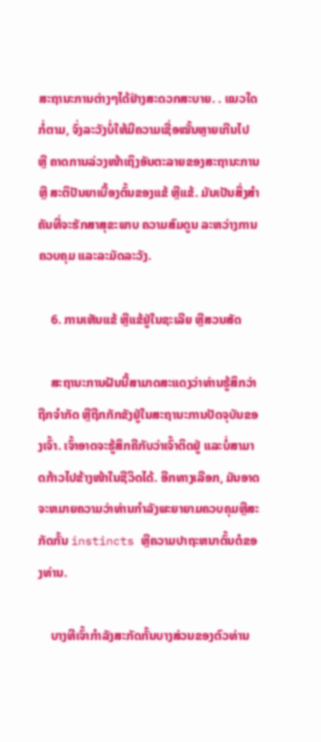ສະຖານະການຕ່າງໆໄດ້ຢ່າງສະດວກສະບາຍ. . ແນວໃດກໍ່ຕາມ, ຈົ່ງລະວັງບໍ່ໃຫ້ມີຄວາມເຊື່ອໝັ້ນຫຼາຍເກີນໄປ ຫຼື ຄາດການລ່ວງໜ້າເຖິງອັນຕະລາຍຂອງສະຖານະການ ຫຼື ສະຕິປັນຍາເບື້ອງຕົ້ນຂອງແຂ້ ຫຼືແຂ້. ມັນເປັນສິ່ງສໍາຄັນທີ່ຈະຮັກສາສຸຂະພາບ ຄວາມສົມດູນ ລະຫວ່າງການຄວບຄຸມ ແລະລະມັດລະວັງ.

    6. ການເຫັນແຂ້ ຫຼືແຂ້ຢູ່ໃນຊະເລີຍ ຫຼືສວນສັດ

    ສະຖານະການຝັນນີ້ສາມາດສະແດງວ່າທ່ານຮູ້ສຶກວ່າຖືກຈຳກັດ ຫຼືຖືກກັກຂັງຢູ່ໃນສະຖານະການປັດຈຸບັນຂອງເຈົ້າ. ເຈົ້າອາດຈະຮູ້ສຶກຄືກັບວ່າເຈົ້າຕິດຢູ່ ແລະບໍ່ສາມາດກ້າວໄປຂ້າງໜ້າໃນຊີວິດໄດ້. ອີກທາງເລືອກ, ມັນອາດຈະຫມາຍຄວາມວ່າທ່ານກໍາລັງພະຍາຍາມຄວບຄຸມຫຼືສະກັດກັ້ນ instincts ຫຼືຄວາມປາຖະຫນາຕົ້ນຕໍຂອງທ່ານ.

    ບາງທີເຈົ້າກໍາລັງສະກັດກັ້ນບາງສ່ວນຂອງຕົວທ່ານ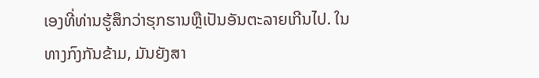ເອງທີ່ທ່ານຮູ້ສຶກວ່າຮຸກຮານຫຼືເປັນອັນຕະລາຍເກີນໄປ. ໃນທາງກົງກັນຂ້າມ, ມັນຍັງສາ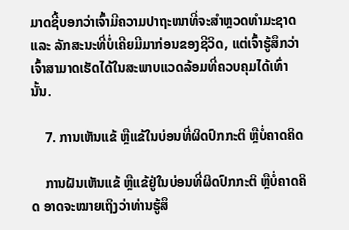ມາດຊີ້ບອກວ່າເຈົ້າມີຄວາມປາຖະໜາທີ່ຈະສຳຫຼວດທຳມະຊາດ ແລະ ລັກສະນະທີ່ບໍ່ເຄີຍມີມາກ່ອນຂອງຊີວິດ, ແຕ່ເຈົ້າຮູ້ສຶກວ່າເຈົ້າສາມາດເຮັດໄດ້ໃນສະພາບແວດລ້ອມທີ່ຄວບຄຸມໄດ້ເທົ່ານັ້ນ.

    7. ການເຫັນແຂ້ ຫຼືແຂ້ໃນບ່ອນທີ່ຜິດປົກກະຕິ ຫຼືບໍ່ຄາດຄິດ

    ການຝັນເຫັນແຂ້ ຫຼືແຂ້ຢູ່ໃນບ່ອນທີ່ຜິດປົກກະຕິ ຫຼືບໍ່ຄາດຄິດ ອາດຈະໝາຍເຖິງວ່າທ່ານຮູ້ສຶ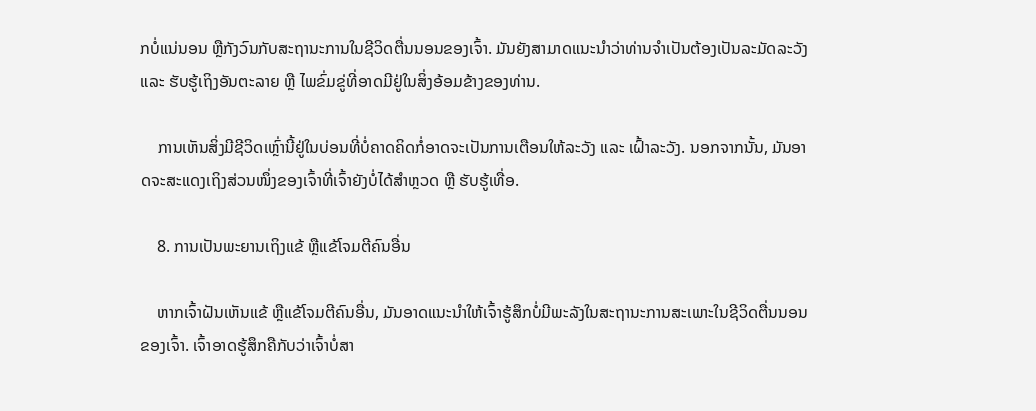ກບໍ່ແນ່ນອນ ຫຼືກັງວົນກັບສະຖານະການໃນຊີວິດຕື່ນນອນຂອງເຈົ້າ. ມັນຍັງສາມາດແນະນໍາວ່າທ່ານຈໍາເປັນຕ້ອງເປັນລະມັດລະວັງ ແລະ ຮັບຮູ້ເຖິງອັນຕະລາຍ ຫຼື ໄພຂົ່ມຂູ່ທີ່ອາດມີຢູ່ໃນສິ່ງອ້ອມຂ້າງຂອງທ່ານ.

    ການເຫັນສິ່ງມີຊີວິດເຫຼົ່ານີ້ຢູ່ໃນບ່ອນທີ່ບໍ່ຄາດຄິດກໍ່ອາດຈະເປັນການເຕືອນໃຫ້ລະວັງ ແລະ ເຝົ້າລະວັງ. ນອກຈາກນັ້ນ, ມັນອາດຈະສະແດງເຖິງສ່ວນໜຶ່ງຂອງເຈົ້າທີ່ເຈົ້າຍັງບໍ່ໄດ້ສຳຫຼວດ ຫຼື ຮັບຮູ້ເທື່ອ.

    8. ການເປັນພະຍານເຖິງແຂ້ ຫຼືແຂ້ໂຈມຕີຄົນອື່ນ

    ຫາກເຈົ້າຝັນເຫັນແຂ້ ຫຼືແຂ້ໂຈມຕີຄົນອື່ນ, ມັນອາດແນະນຳໃຫ້ເຈົ້າຮູ້ສຶກບໍ່ມີພະລັງໃນສະຖານະການສະເພາະໃນຊີວິດຕື່ນນອນຂອງເຈົ້າ. ເຈົ້າອາດຮູ້ສຶກຄືກັບວ່າເຈົ້າບໍ່ສາ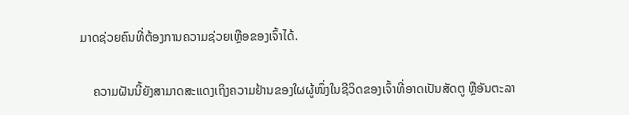ມາດຊ່ວຍຄົນທີ່ຕ້ອງການຄວາມຊ່ວຍເຫຼືອຂອງເຈົ້າໄດ້.

    ຄວາມຝັນນີ້ຍັງສາມາດສະແດງເຖິງຄວາມຢ້ານຂອງໃຜຜູ້ໜຶ່ງໃນຊີວິດຂອງເຈົ້າທີ່ອາດເປັນສັດຕູ ຫຼືອັນຕະລາ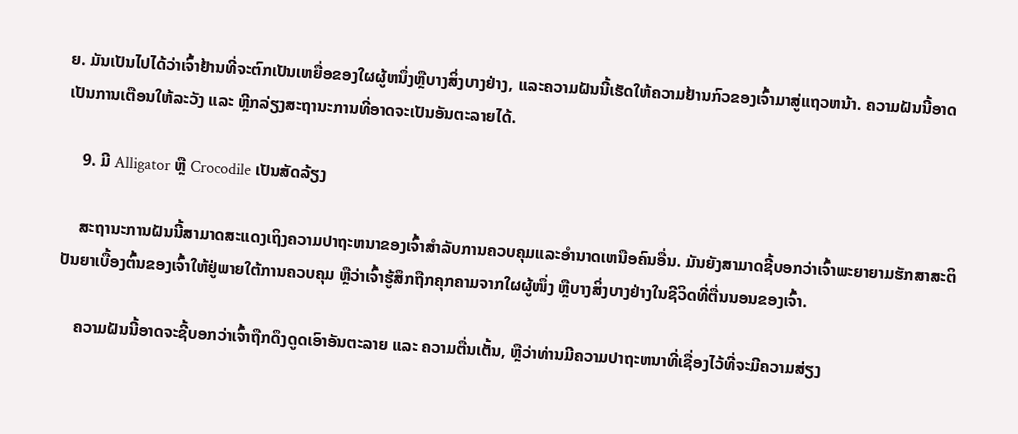ຍ. ມັນເປັນໄປໄດ້ວ່າເຈົ້າຢ້ານທີ່ຈະຕົກເປັນເຫຍື່ອຂອງໃຜຜູ້ຫນຶ່ງຫຼືບາງສິ່ງບາງຢ່າງ, ແລະຄວາມຝັນນີ້ເຮັດໃຫ້ຄວາມຢ້ານກົວຂອງເຈົ້າມາສູ່ແຖວຫນ້າ. ຄວາມຝັນນີ້ອາດເປັນການເຕືອນໃຫ້ລະວັງ ແລະ ຫຼີກລ່ຽງສະຖານະການທີ່ອາດຈະເປັນອັນຕະລາຍໄດ້.

    9. ມີ Alligator ຫຼື Crocodile ເປັນສັດລ້ຽງ

    ສະຖານະການຝັນນີ້ສາມາດສະແດງເຖິງຄວາມປາຖະຫນາຂອງເຈົ້າສໍາລັບການຄວບຄຸມແລະອໍານາດເຫນືອຄົນອື່ນ. ມັນຍັງສາມາດຊີ້ບອກວ່າເຈົ້າພະຍາຍາມຮັກສາສະຕິປັນຍາເບື້ອງຕົ້ນຂອງເຈົ້າໃຫ້ຢູ່ພາຍໃຕ້ການຄວບຄຸມ ຫຼືວ່າເຈົ້າຮູ້ສຶກຖືກຄຸກຄາມຈາກໃຜຜູ້ໜຶ່ງ ຫຼືບາງສິ່ງບາງຢ່າງໃນຊີວິດທີ່ຕື່ນນອນຂອງເຈົ້າ.

    ຄວາມຝັນນີ້ອາດຈະຊີ້ບອກວ່າເຈົ້າຖືກດຶງດູດເອົາອັນຕະລາຍ ແລະ ຄວາມຕື່ນເຕັ້ນ, ຫຼືວ່າທ່ານມີຄວາມປາຖະຫນາທີ່ເຊື່ອງໄວ້ທີ່ຈະມີຄວາມສ່ຽງ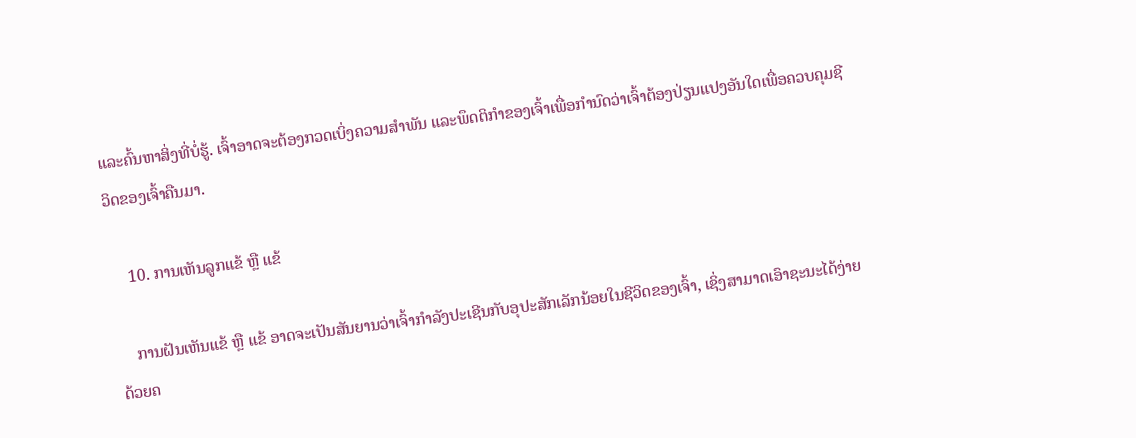ແລະຄົ້ນຫາສິ່ງທີ່ບໍ່ຮູ້. ເຈົ້າອາດຈະຕ້ອງກວດເບິ່ງຄວາມສຳພັນ ແລະພຶດຕິກຳຂອງເຈົ້າເພື່ອກຳນົດວ່າເຈົ້າຕ້ອງປ່ຽນແປງອັນໃດເພື່ອຄວບຄຸມຊີວິດຂອງເຈົ້າຄືນມາ.

    10. ການເຫັນລູກແຂ້ ຫຼື ແຂ້

    ການຝັນເຫັນແຂ້ ຫຼື ແຂ້ ອາດຈະເປັນສັນຍານວ່າເຈົ້າກໍາລັງປະເຊີນກັບອຸປະສັກເລັກນ້ອຍໃນຊີວິດຂອງເຈົ້າ, ເຊິ່ງສາມາດເອົາຊະນະໄດ້ງ່າຍດ້ວຍຄ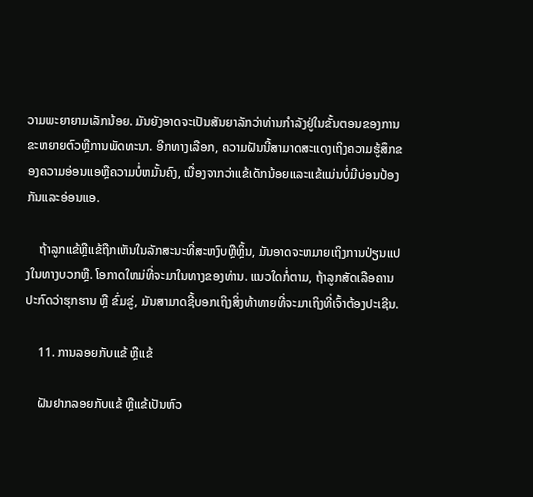ວາມພະຍາຍາມເລັກນ້ອຍ. ມັນຍັງອາດຈະເປັນສັນຍາລັກວ່າທ່ານກໍາລັງຢູ່ໃນຂັ້ນຕອນຂອງການຂະຫຍາຍຕົວຫຼືການພັດທະນາ. ອີກທາງເລືອກ, ຄວາມຝັນນີ້ສາມາດສະແດງເຖິງຄວາມຮູ້ສຶກຂອງຄວາມອ່ອນແອຫຼືຄວາມບໍ່ຫມັ້ນຄົງ, ເນື່ອງຈາກວ່າແຂ້ເດັກນ້ອຍແລະແຂ້ແມ່ນບໍ່ມີບ່ອນປ້ອງກັນແລະອ່ອນແອ.

    ຖ້າລູກແຂ້ຫຼືແຂ້ຖືກເຫັນໃນລັກສະນະທີ່ສະຫງົບຫຼືຫຼິ້ນ, ມັນອາດຈະຫມາຍເຖິງການປ່ຽນແປງໃນທາງບວກຫຼື. ໂອກາດໃຫມ່ທີ່ຈະມາໃນທາງຂອງທ່ານ. ແນວໃດກໍ່ຕາມ, ຖ້າລູກສັດເລືອຄານປະກົດວ່າຮຸກຮານ ຫຼື ຂົ່ມຂູ່, ມັນສາມາດຊີ້ບອກເຖິງສິ່ງທ້າທາຍທີ່ຈະມາເຖິງທີ່ເຈົ້າຕ້ອງປະເຊີນ.

    11. ການລອຍກັບແຂ້ ຫຼືແຂ້

    ຝັນຢາກລອຍກັບແຂ້ ຫຼືແຂ້ເປັນຫົວ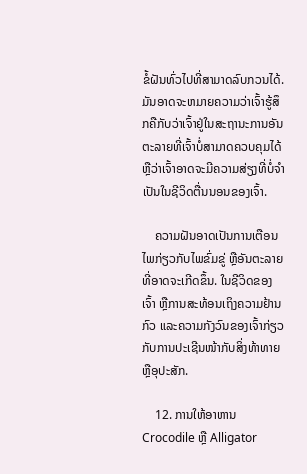ຂໍ້ຝັນທົ່ວໄປທີ່ສາມາດລົບກວນໄດ້. ມັນອາດຈະຫມາຍຄວາມວ່າເຈົ້າຮູ້ສຶກຄືກັບວ່າເຈົ້າຢູ່ໃນສະຖານະການອັນຕະລາຍທີ່ເຈົ້າບໍ່ສາມາດຄວບຄຸມໄດ້ ຫຼືວ່າເຈົ້າອາດຈະມີຄວາມສ່ຽງທີ່ບໍ່ຈໍາເປັນໃນຊີວິດຕື່ນນອນຂອງເຈົ້າ.

    ຄວາມຝັນອາດເປັນການເຕືອນໄພກ່ຽວກັບໄພຂົ່ມຂູ່ ຫຼືອັນຕະລາຍທີ່ອາດຈະເກີດຂຶ້ນ. ໃນຊີວິດຂອງເຈົ້າ ຫຼືການສະທ້ອນເຖິງຄວາມຢ້ານກົວ ແລະຄວາມກັງວົນຂອງເຈົ້າກ່ຽວກັບການປະເຊີນໜ້າກັບສິ່ງທ້າທາຍ ຫຼືອຸປະສັກ.

    12. ການໃຫ້ອາຫານ Crocodile ຫຼື Alligator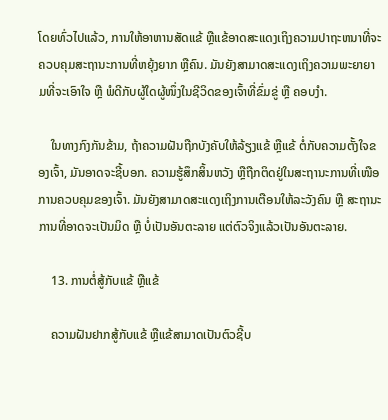ໂດຍທົ່ວໄປແລ້ວ, ການໃຫ້ອາຫານສັດແຂ້ ຫຼືແຂ້ອາດສະແດງເຖິງຄວາມປາຖະຫນາທີ່ຈະຄວບຄຸມສະຖານະການທີ່ຫຍຸ້ງຍາກ ຫຼືຄົນ. ມັນຍັງສາມາດສະແດງເຖິງຄວາມພະຍາຍາມທີ່ຈະເອົາໃຈ ຫຼື ພໍດີກັບຜູ້ໃດຜູ້ໜຶ່ງໃນຊີວິດຂອງເຈົ້າທີ່ຂົ່ມຂູ່ ຫຼື ຄອບງຳ.

    ໃນທາງກົງກັນຂ້າມ, ຖ້າຄວາມຝັນຖືກບັງຄັບໃຫ້ລ້ຽງແຂ້ ຫຼືແຂ້ ຕໍ່ກັບຄວາມຕັ້ງໃຈຂອງເຈົ້າ, ມັນອາດຈະຊີ້ບອກ. ຄວາມຮູ້ສຶກສິ້ນຫວັງ ຫຼືຖືກຕິດຢູ່ໃນສະຖານະການທີ່ເໜືອການຄວບຄຸມຂອງເຈົ້າ. ມັນຍັງສາມາດສະແດງເຖິງການເຕືອນໃຫ້ລະວັງຄົນ ຫຼື ສະຖານະການທີ່ອາດຈະເປັນມິດ ຫຼື ບໍ່ເປັນອັນຕະລາຍ ແຕ່ຕົວຈິງແລ້ວເປັນອັນຕະລາຍ.

    13. ການຕໍ່ສູ້ກັບແຂ້ ຫຼືແຂ້

    ຄວາມຝັນຢາກສູ້ກັບແຂ້ ຫຼືແຂ້ສາມາດເປັນຕົວຊີ້ບ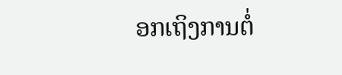ອກເຖິງການຕໍ່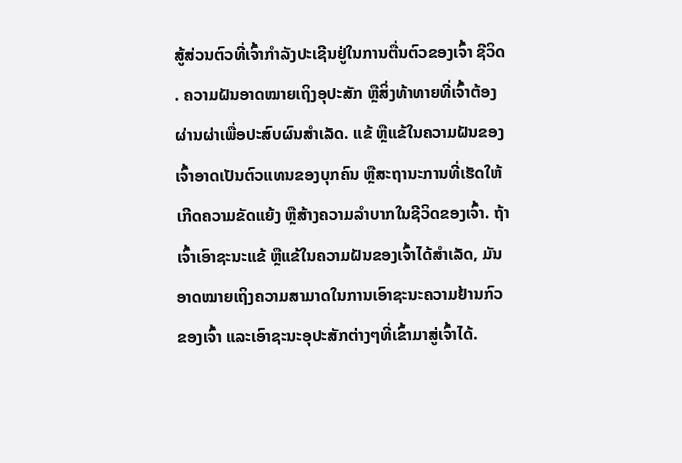ສູ້ສ່ວນຕົວທີ່ເຈົ້າກຳລັງປະເຊີນຢູ່ໃນການຕື່ນຕົວຂອງເຈົ້າ ຊີວິດ . ຄວາມຝັນອາດໝາຍເຖິງອຸປະສັກ ຫຼືສິ່ງທ້າທາຍທີ່ເຈົ້າຕ້ອງຜ່ານຜ່າເພື່ອປະສົບຜົນສຳເລັດ. ແຂ້ ຫຼືແຂ້ໃນຄວາມຝັນຂອງເຈົ້າອາດເປັນຕົວແທນຂອງບຸກຄົນ ຫຼືສະຖານະການທີ່ເຮັດໃຫ້ເກີດຄວາມຂັດແຍ້ງ ຫຼືສ້າງຄວາມລຳບາກໃນຊີວິດຂອງເຈົ້າ. ຖ້າເຈົ້າເອົາຊະນະແຂ້ ຫຼືແຂ້ໃນຄວາມຝັນຂອງເຈົ້າໄດ້ສຳເລັດ, ມັນອາດໝາຍເຖິງຄວາມສາມາດໃນການເອົາຊະນະຄວາມຢ້ານກົວຂອງເຈົ້າ ແລະເອົາຊະນະອຸປະສັກຕ່າງໆທີ່ເຂົ້າມາສູ່ເຈົ້າໄດ້.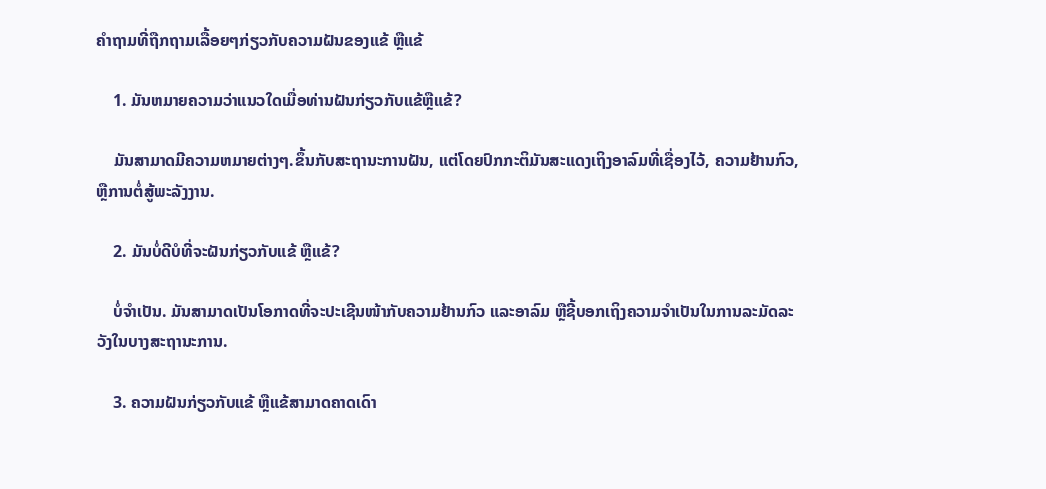ຄຳຖາມທີ່ຖືກຖາມເລື້ອຍໆກ່ຽວກັບຄວາມຝັນຂອງແຂ້ ຫຼືແຂ້

    1. ມັນຫມາຍຄວາມວ່າແນວໃດເມື່ອທ່ານຝັນກ່ຽວກັບແຂ້ຫຼືແຂ້?

    ມັນສາມາດມີຄວາມຫມາຍຕ່າງໆ.ຂຶ້ນກັບສະຖານະການຝັນ, ແຕ່ໂດຍປົກກະຕິມັນສະແດງເຖິງອາລົມທີ່ເຊື່ອງໄວ້, ຄວາມຢ້ານກົວ, ຫຼືການຕໍ່ສູ້ພະລັງງານ.

    2. ມັນບໍ່ດີບໍທີ່ຈະຝັນກ່ຽວກັບແຂ້ ຫຼືແຂ້?

    ບໍ່ຈຳເປັນ. ມັນສາມາດເປັນໂອກາດທີ່ຈະປະເຊີນໜ້າກັບຄວາມຢ້ານກົວ ແລະອາລົມ ຫຼືຊີ້ບອກເຖິງຄວາມຈຳເປັນໃນການລະມັດລະວັງໃນບາງສະຖານະການ.

    3. ຄວາມຝັນກ່ຽວກັບແຂ້ ຫຼືແຂ້ສາມາດຄາດເດົາ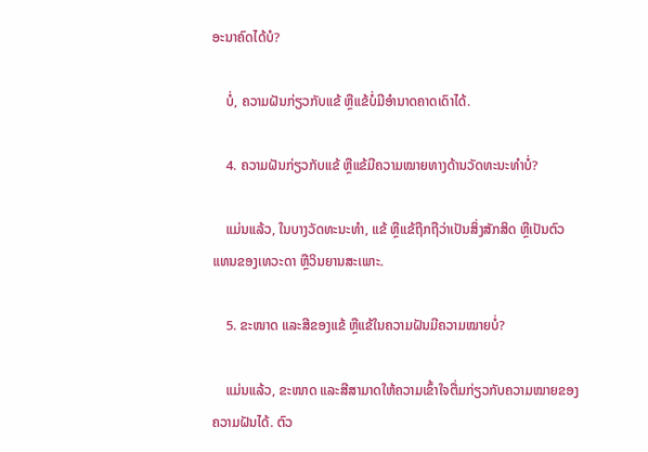ອະນາຄົດໄດ້ບໍ?

    ບໍ່, ຄວາມຝັນກ່ຽວກັບແຂ້ ຫຼືແຂ້ບໍ່ມີອຳນາດຄາດເດົາໄດ້.

    4. ຄວາມຝັນກ່ຽວກັບແຂ້ ຫຼືແຂ້ມີຄວາມໝາຍທາງດ້ານວັດທະນະທໍາບໍ່?

    ແມ່ນແລ້ວ, ໃນບາງວັດທະນະທໍາ, ແຂ້ ຫຼືແຂ້ຖືກຖືວ່າເປັນສິ່ງສັກສິດ ຫຼືເປັນຕົວແທນຂອງເທວະດາ ຫຼືວິນຍານສະເພາະ.

    5. ຂະໜາດ ແລະສີຂອງແຂ້ ຫຼືແຂ້ໃນຄວາມຝັນມີຄວາມໝາຍບໍ່?

    ແມ່ນແລ້ວ, ຂະໜາດ ແລະສີສາມາດໃຫ້ຄວາມເຂົ້າໃຈຕື່ມກ່ຽວກັບຄວາມໝາຍຂອງຄວາມຝັນໄດ້. ຕົວ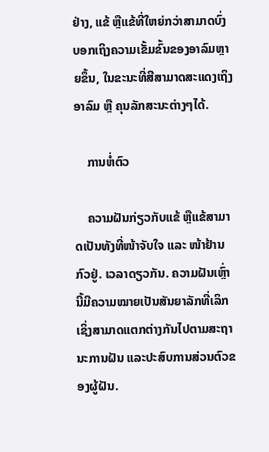ຢ່າງ, ແຂ້ ຫຼືແຂ້ທີ່ໃຫຍ່ກວ່າສາມາດບົ່ງບອກເຖິງຄວາມເຂັ້ມຂົ້ນຂອງອາລົມຫຼາຍຂຶ້ນ, ໃນຂະນະທີ່ສີສາມາດສະແດງເຖິງອາລົມ ຫຼື ຄຸນລັກສະນະຕ່າງໆໄດ້.

    ການຫໍ່ຕົວ

    ຄວາມຝັນກ່ຽວກັບແຂ້ ຫຼືແຂ້ສາມາດເປັນທັງທີ່ໜ້າຈັບໃຈ ແລະ ໜ້າຢ້ານກົວຢູ່. ເວລາດຽວກັນ. ຄວາມຝັນເຫຼົ່ານີ້ມີຄວາມໝາຍເປັນສັນຍາລັກທີ່ເລິກເຊິ່ງສາມາດແຕກຕ່າງກັນໄປຕາມສະຖານະການຝັນ ແລະປະສົບການສ່ວນຕົວຂອງຜູ້ຝັນ.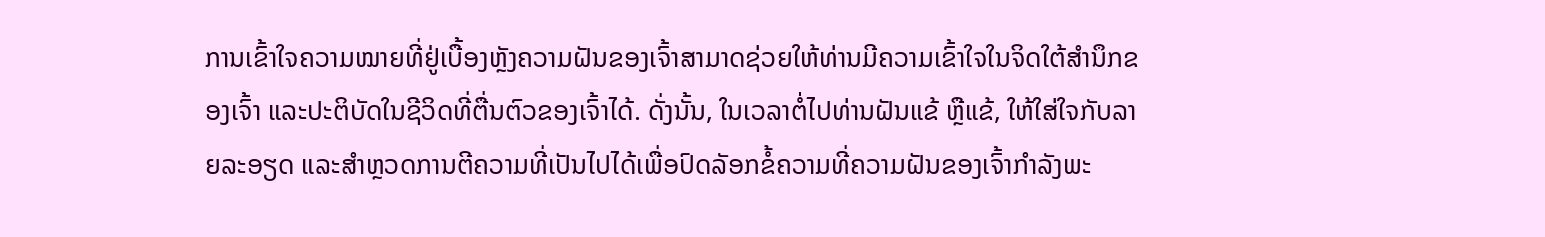ການເຂົ້າໃຈຄວາມໝາຍທີ່ຢູ່ເບື້ອງຫຼັງຄວາມຝັນຂອງເຈົ້າສາມາດຊ່ວຍໃຫ້ທ່ານມີຄວາມເຂົ້າໃຈໃນຈິດໃຕ້ສຳນຶກຂອງເຈົ້າ ແລະປະຕິບັດໃນຊີວິດທີ່ຕື່ນຕົວຂອງເຈົ້າໄດ້. ດັ່ງນັ້ນ, ໃນເວລາຕໍ່ໄປທ່ານຝັນແຂ້ ຫຼືແຂ້, ໃຫ້ໃສ່ໃຈກັບລາຍລະອຽດ ແລະສຳຫຼວດການຕີຄວາມທີ່ເປັນໄປໄດ້ເພື່ອປົດລັອກຂໍ້ຄວາມທີ່ຄວາມຝັນຂອງເຈົ້າກຳລັງພະ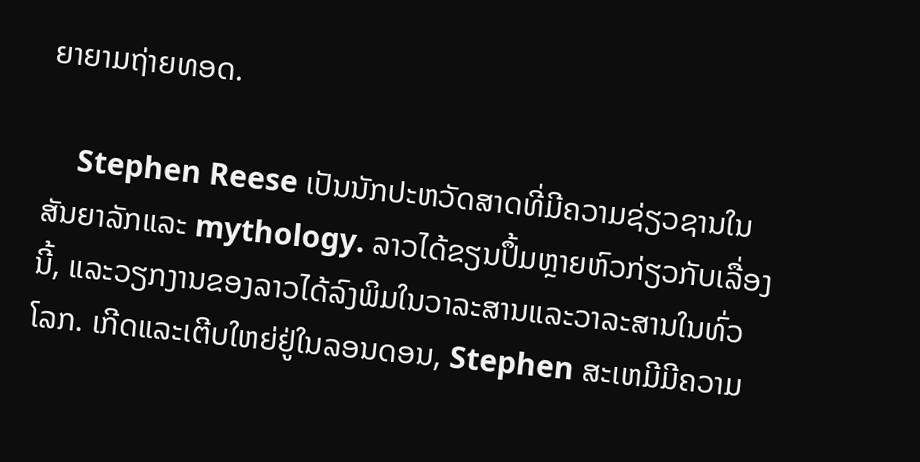ຍາຍາມຖ່າຍທອດ.

    Stephen Reese ເປັນນັກປະຫວັດສາດທີ່ມີຄວາມຊ່ຽວຊານໃນສັນຍາລັກແລະ mythology. ລາວໄດ້ຂຽນປຶ້ມຫຼາຍຫົວກ່ຽວກັບເລື່ອງນີ້, ແລະວຽກງານຂອງລາວໄດ້ລົງພິມໃນວາລະສານແລະວາລະສານໃນທົ່ວໂລກ. ເກີດແລະເຕີບໃຫຍ່ຢູ່ໃນລອນດອນ, Stephen ສະເຫມີມີຄວາມ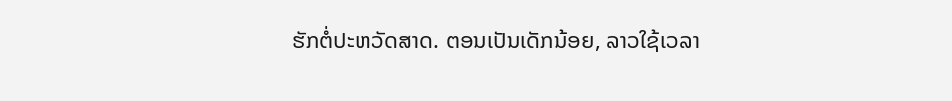ຮັກຕໍ່ປະຫວັດສາດ. ຕອນເປັນເດັກນ້ອຍ, ລາວໃຊ້ເວລາ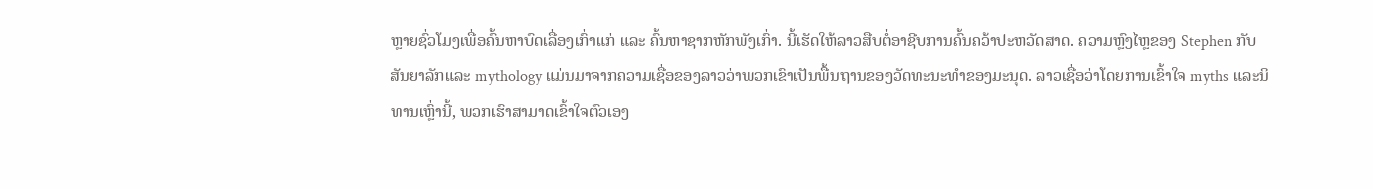ຫຼາຍຊົ່ວໂມງເພື່ອຄົ້ນຫາບົດເລື່ອງເກົ່າແກ່ ແລະ ຄົ້ນຫາຊາກຫັກພັງເກົ່າ. ນີ້ເຮັດໃຫ້ລາວສືບຕໍ່ອາຊີບການຄົ້ນຄວ້າປະຫວັດສາດ. ຄວາມຫຼົງໄຫຼຂອງ Stephen ກັບສັນຍາລັກແລະ mythology ແມ່ນມາຈາກຄວາມເຊື່ອຂອງລາວວ່າພວກເຂົາເປັນພື້ນຖານຂອງວັດທະນະທໍາຂອງມະນຸດ. ລາວເຊື່ອວ່າໂດຍການເຂົ້າໃຈ myths ແລະນິທານເຫຼົ່ານີ້, ພວກເຮົາສາມາດເຂົ້າໃຈຕົວເອງ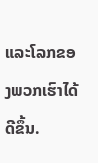ແລະໂລກຂອງພວກເຮົາໄດ້ດີຂຶ້ນ.